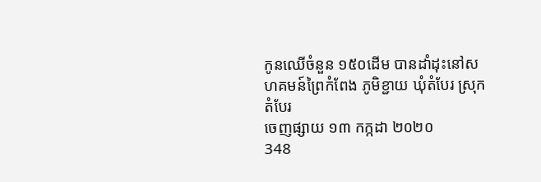កូនឈើចំនួន ១៥០ដើម បានដាំដុះនៅសហគមន៍ព្រៃកំពែង ភូមិខ្ជាយ ឃុំតំបែរ ស្រុកតំបែរ
ចេញផ្សាយ ១៣ កក្កដា ២០២០
348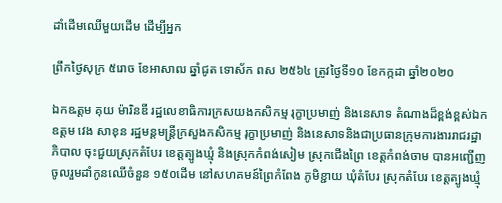ដាំដើមឈើមួយដើម ដើម្បីអ្នក

ព្រឹកថ្ងៃសុក្រ ៥រោច ខែអាសាឍ ឆ្នាំជូត ទោស័ក ពស ២៥៦៤ ត្រូវថ្ងៃទី១០ ខែកក្កដា ឆ្នាំ២០២០

ឯកឩត្តម គុយ ម៉ារិនឌី រដ្ឋលេខាធិការក្រសយងកសិកម្ម រុក្ខាប្រមាញ់ និងនេសាទ តំណាងដ៏ខ្ពង់ខ្ពស់ឯកឧត្តម វេង សាខុន រដ្ឋមន្តមន្ត្រីក្រសួងកសិកម្ម រុក្ខាប្រមាញ់ និងនេសាទនិងជាប្រធានក្រុមការងាររាជរដ្ឋាភិបាល ចុះជួយស្រុកតំបែរ ខេត្តត្បូងឃ្មុំ និងស្រុកកំពង់សៀម ស្រុកជើងព្រៃ ខេត្តកំពង់ចាម បានអញ្ជើញចូលរួមដាំកូនឈើចំនួន ១៥០ដើម នៅសហគមន៍ព្រៃកំពែង ភូមិខ្ជាយ ឃុំតំបែរ ស្រុកតំបែរ ខេត្តត្បូងឃ្មុំ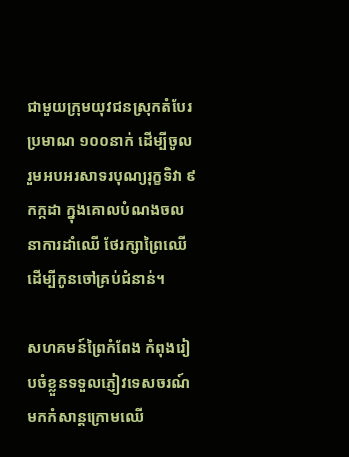ជាមួយក្រុមយុវជនស្រុកតំបែរ ប្រមាណ ១០០នាក់ ដើម្បីចូលរួមអបអរសាទរបុណ្យរុក្ខទិវា ៩ កក្កដា ក្នុងគោលបំណងចលនាការដាំឈើ ថែរក្សាព្រៃឈើ ដើម្បីកូនចៅគ្រប់ជំនាន់។

សហគមន៍ព្រៃកំពែង កំពុងរៀបចំខ្លួនទទួលភ្ញៀវទេសចរណ៍ មកកំសាន្តក្រោមឈើ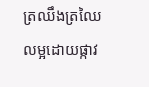ត្រឈឹងត្រឈៃ លម្អដោយផ្កាវ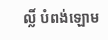ល្លិ៍ បំពង់ឡោម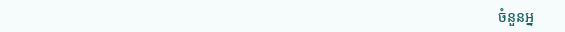ចំនួនអ្ន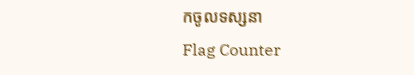កចូលទស្សនា
Flag Counter